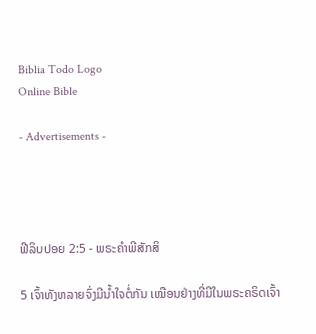Biblia Todo Logo
Online Bible

- Advertisements -




ຟີລິບປອຍ 2:5 - ພຣະຄຳພີສັກສິ

5 ເຈົ້າທັງຫລາຍຈົ່ງມີນໍ້າໃຈຕໍ່ກັນ ເໝືອນຢ່າງທີ່ມີໃນພຣະຄຣິດເຈົ້າ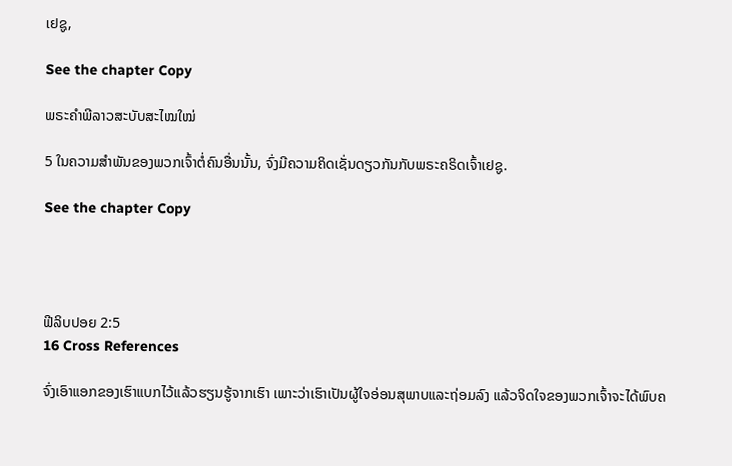ເຢຊູ,

See the chapter Copy

ພຣະຄຳພີລາວສະບັບສະໄໝໃໝ່

5 ໃນຄວາມສຳພັນຂອງພວກເຈົ້າຕໍ່ຄົນອື່ນນັ້ນ, ຈົ່ງມີຄວາມຄິດເຊັ່ນດຽວກັນກັບພຣະຄຣິດເຈົ້າເຢຊູ.

See the chapter Copy




ຟີລິບປອຍ 2:5
16 Cross References

ຈົ່ງເອົາແອກຂອງເຮົາແບກໄວ້ແລ້ວຮຽນຮູ້ຈາກເຮົາ ເພາະວ່າເຮົາເປັນຜູ້ໃຈອ່ອນສຸພາບແລະຖ່ອມລົງ ແລ້ວຈິດໃຈຂອງພວກເຈົ້າຈະໄດ້ພົບຄ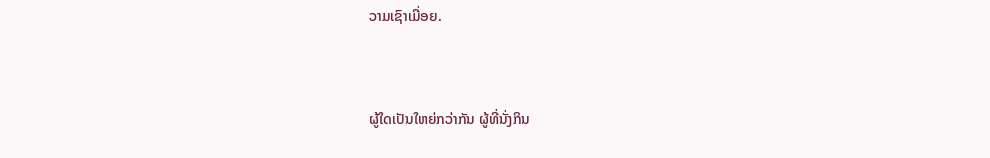ວາມເຊົາເມື່ອຍ.


ຜູ້ໃດເປັນໃຫຍ່ກວ່າກັນ ຜູ້ທີ່ນັ່ງກິນ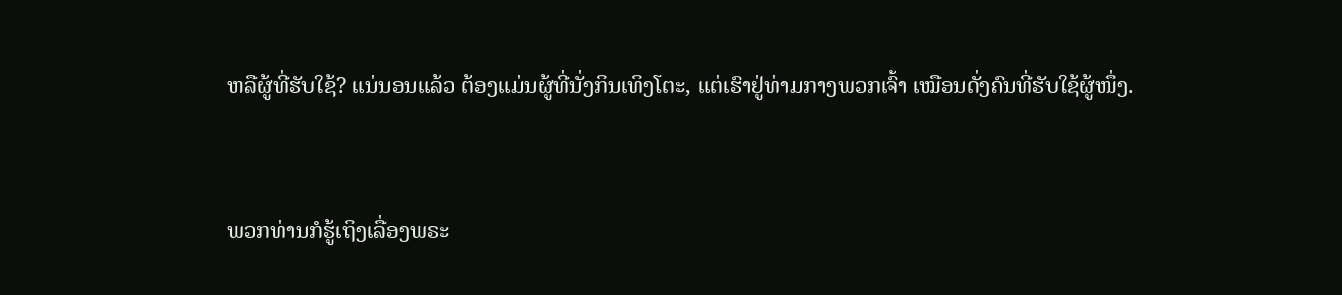ຫລືຜູ້ທີ່ຮັບໃຊ້? ແນ່ນອນແລ້ວ ຕ້ອງແມ່ນຜູ້ທີ່ນັ່ງກິນເທິງໂຕະ, ແຕ່ເຮົາຢູ່ທ່າມກາງພວກເຈົ້າ ເໝືອນດັ່ງຄົນທີ່ຮັບໃຊ້ຜູ້ໜຶ່ງ.


ພວກທ່ານກໍຮູ້ເຖິງເລື່ອງພຣະ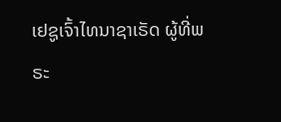ເຢຊູເຈົ້າໄທນາຊາເຣັດ ຜູ້ທີ່ພຣະ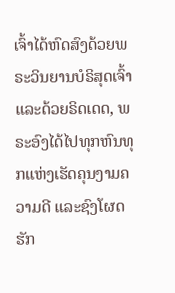ເຈົ້າໄດ້ຫົດສົງດ້ວຍພຣະວິນຍານບໍຣິສຸດເຈົ້າ ແລະດ້ວຍຣິດເດດ, ພຣະອົງໄດ້ໄປທຸກຫົນທຸກແຫ່ງເຮັດຄຸນງາມຄວາມດີ ແລະຊົງໂຜດຮັກ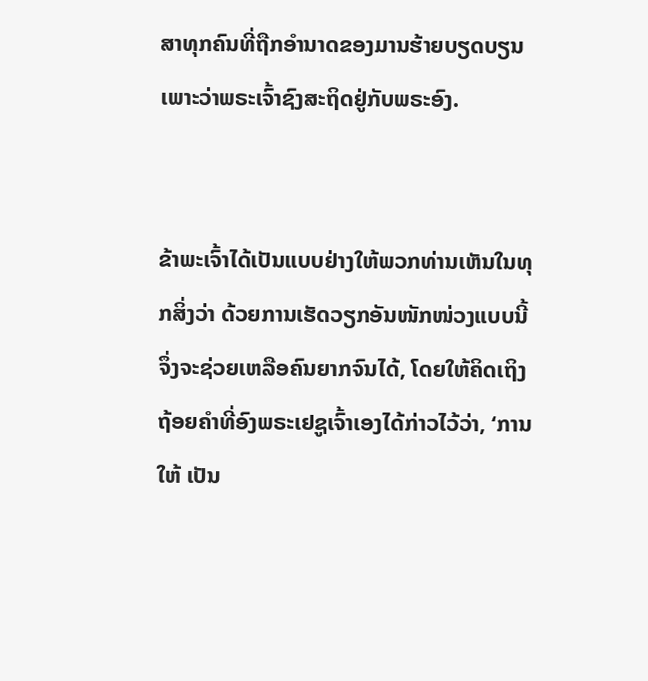ສາທຸກຄົນທີ່ຖືກອຳນາດຂອງມານຮ້າຍບຽດບຽນ ເພາະວ່າພຣະເຈົ້າຊົງສະຖິດຢູ່ກັບພຣະອົງ.


ຂ້າພະເຈົ້າໄດ້ເປັນແບບຢ່າງໃຫ້ພວກທ່ານເຫັນໃນທຸກສິ່ງວ່າ ດ້ວຍການເຮັດວຽກອັນໜັກໜ່ວງແບບນີ້ ຈຶ່ງຈະຊ່ວຍເຫລືອຄົນຍາກຈົນໄດ້, ໂດຍໃຫ້ຄິດເຖິງຖ້ອຍຄຳທີ່ອົງພຣະເຢຊູເຈົ້າເອງໄດ້ກ່າວໄວ້ວ່າ, ‘ການໃຫ້ ເປັນ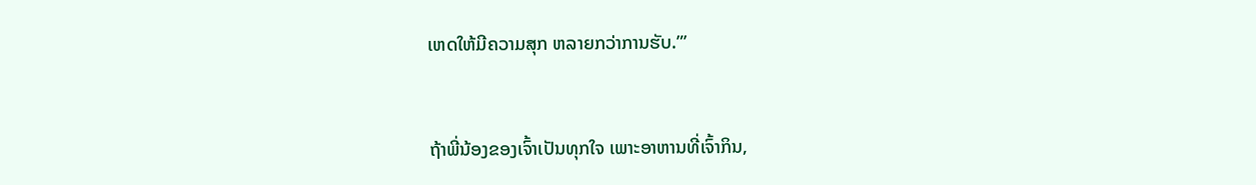ເຫດໃຫ້ມີຄວາມສຸກ ຫລາຍກວ່າການຮັບ.”’


ຖ້າພີ່ນ້ອງຂອງເຈົ້າເປັນທຸກໃຈ ເພາະອາຫານທີ່ເຈົ້າກິນ,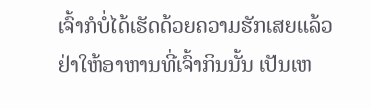ເຈົ້າກໍບໍ່ໄດ້ເຮັດດ້ວຍຄວາມຮັກເສຍແລ້ວ ຢ່າໃຫ້ອາຫານທີ່ເຈົ້າກິນນັ້ນ ເປັນເຫ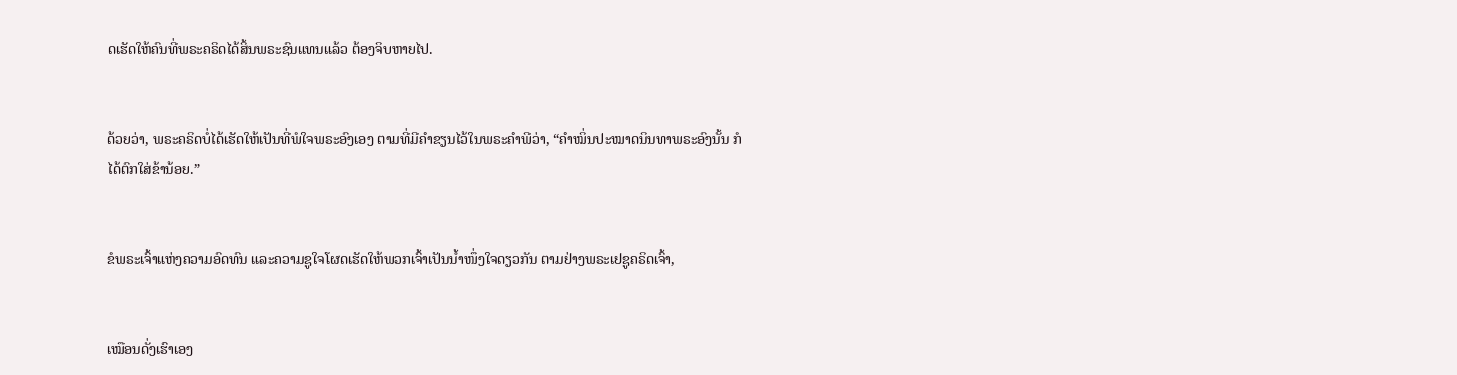ດເຮັດໃຫ້ຄົນທີ່ພຣະຄຣິດໄດ້ສິ້ນພຣະຊົນແທນແລ້ວ ຕ້ອງຈິບຫາຍໄປ.


ດ້ວຍວ່າ, ພຣະຄຣິດບໍ່ໄດ້ເຮັດໃຫ້ເປັນທີ່ພໍໃຈພຣະອົງເອງ ຕາມທີ່ມີຄຳຂຽນໄວ້ໃນພຣະຄຳພີວ່າ, “ຄຳໝິ່ນປະໝາດນິນທາພຣະອົງນັ້ນ ກໍໄດ້ຕົກໃສ່ຂ້ານ້ອຍ.”


ຂໍພຣະເຈົ້າແຫ່ງຄວາມອົດທົນ ແລະຄວາມຊູໃຈໂຜດເຮັດໃຫ້ພວກເຈົ້າເປັນນໍ້າໜຶ່ງໃຈດຽວກັນ ຕາມຢ່າງພຣະເຢຊູຄຣິດເຈົ້າ,


ເໝືອນດັ່ງເຮົາເອງ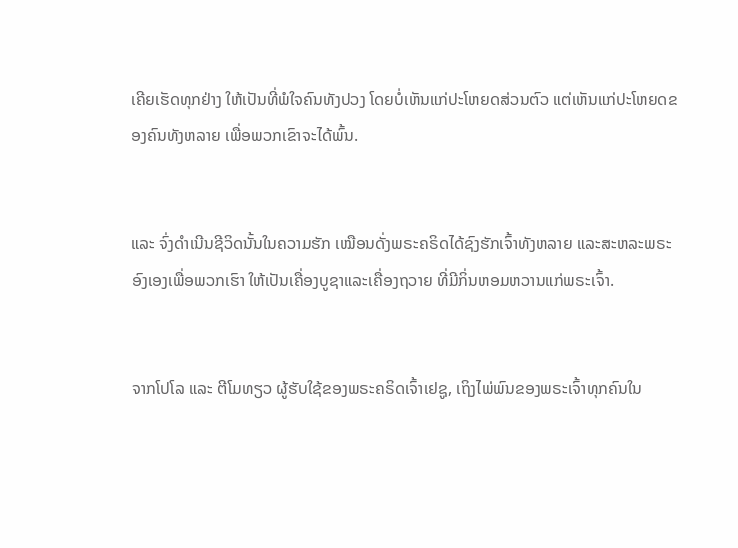ເຄີຍເຮັດທຸກຢ່າງ ໃຫ້ເປັນທີ່ພໍໃຈຄົນທັງປວງ ໂດຍບໍ່ເຫັນແກ່ປະໂຫຍດສ່ວນຕົວ ແຕ່ເຫັນແກ່ປະໂຫຍດຂອງຄົນທັງຫລາຍ ເພື່ອພວກເຂົາຈະໄດ້ພົ້ນ.


ແລະ ຈົ່ງດຳເນີນຊີວິດນັ້ນໃນຄວາມຮັກ ເໝືອນດັ່ງພຣະຄຣິດໄດ້ຊົງຮັກເຈົ້າທັງຫລາຍ ແລະສະຫລະພຣະອົງເອງເພື່ອພວກເຮົາ ໃຫ້ເປັນເຄື່ອງບູຊາແລະເຄື່ອງຖວາຍ ທີ່ມີກິ່ນຫອມຫວານແກ່ພຣະເຈົ້າ.


ຈາກໂປໂລ ແລະ ຕີໂມທຽວ ຜູ້ຮັບໃຊ້ຂອງພຣະຄຣິດເຈົ້າເຢຊູ, ເຖິງໄພ່ພົນຂອງພຣະເຈົ້າທຸກຄົນໃນ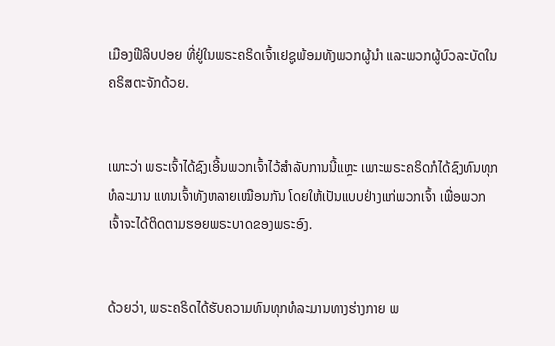ເມືອງຟີລິບປອຍ ທີ່ຢູ່ໃນພຣະຄຣິດເຈົ້າເຢຊູພ້ອມທັງພວກຜູ້ນຳ ແລະພວກຜູ້ບົວລະບັດໃນຄຣິສຕະຈັກດ້ວຍ.


ເພາະວ່າ ພຣະເຈົ້າໄດ້ຊົງເອີ້ນພວກເຈົ້າໄວ້ສຳລັບການນີ້ແຫຼະ ເພາະພຣະຄຣິດກໍໄດ້ຊົງທົນທຸກທໍລະມານ ແທນເຈົ້າທັງຫລາຍເໝືອນກັນ ໂດຍໃຫ້ເປັນແບບຢ່າງແກ່ພວກເຈົ້າ ເພື່ອພວກເຈົ້າຈະໄດ້ຕິດຕາມຮອຍພຣະບາດຂອງພຣະອົງ.


ດ້ວຍວ່າ, ພຣະຄຣິດໄດ້ຮັບຄວາມທົນທຸກທໍລະມານທາງຮ່າງກາຍ ພ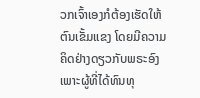ວກເຈົ້າເອງກໍຕ້ອງເຮັດໃຫ້ຕົນເຂັ້ມແຂງ ໂດຍມີຄວາມຄິດຢ່າງດຽວກັບພຣະອົງ ເພາະຜູ້ທີ່ໄດ້ທົນທຸ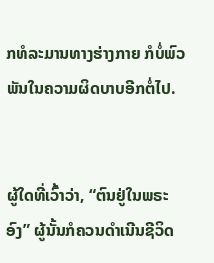ກທໍລະມານທາງຮ່າງກາຍ ກໍບໍ່ພົວພັນໃນຄວາມຜິດບາບອີກຕໍ່ໄປ.


ຜູ້ໃດທີ່ເວົ້າວ່າ, “ຕົນຢູ່ໃນພຣະອົງ” ຜູ້ນັ້ນກໍຄວນດຳເນີນຊີວິດ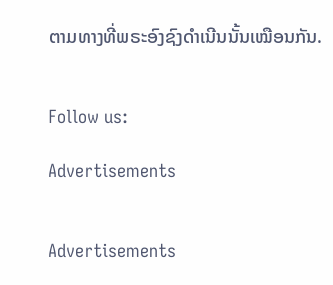ຕາມທາງທີ່ພຣະອົງຊົງດຳເນີນນັ້ນເໝືອນກັນ.


Follow us:

Advertisements


Advertisements